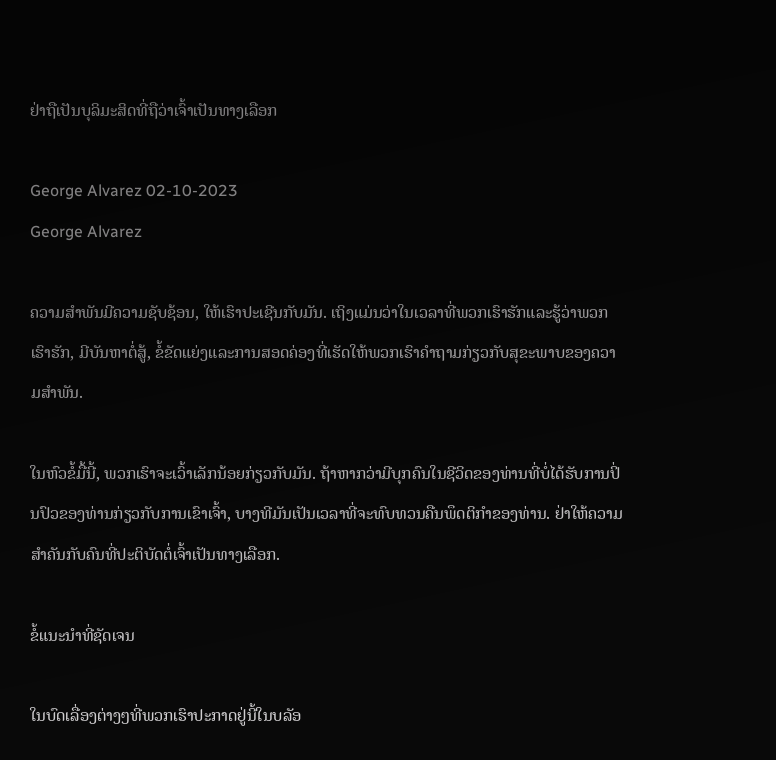ຢ່າຖືເປັນບຸລິມະສິດທີ່ຖືວ່າເຈົ້າເປັນທາງເລືອກ

George Alvarez 02-10-2023
George Alvarez

ຄວາມສຳພັນມີຄວາມຊັບຊ້ອນ, ໃຫ້ເຮົາປະເຊີນກັບມັນ. ເຖິງແມ່ນວ່າໃນເວລາທີ່ພວກເຮົາຮັກແລະຮູ້ວ່າພວກເຮົາຮັກ, ມີບັນຫາຕໍ່ສູ້, ຂໍ້ຂັດແຍ່ງແລະການສອດຄ່ອງທີ່ເຮັດໃຫ້ພວກເຮົາຄໍາຖາມກ່ຽວກັບສຸຂະພາບຂອງຄວາມສໍາພັນ.

ໃນຫົວຂໍ້ມື້ນີ້, ພວກເຮົາຈະເວົ້າເລັກນ້ອຍກ່ຽວກັບມັນ. ຖ້າຫາກວ່າມີບຸກຄົນໃນຊີວິດຂອງທ່ານທີ່ບໍ່ໄດ້ຮັບການປິ່ນປົວຂອງທ່ານກ່ຽວກັບການເຂົາເຈົ້າ, ບາງທີມັນເປັນເວລາທີ່ຈະທົບທວນຄືນພຶດຕິກໍາຂອງທ່ານ. ຢ່າໃຫ້ຄວາມສຳຄັນກັບຄົນທີ່ປະຕິບັດຕໍ່ເຈົ້າເປັນທາງເລືອກ.

ຂໍ້ແນະນຳທີ່ຊັດເຈນ

ໃນບົດເລື່ອງຕ່າງໆທີ່ພວກເຮົາປະກາດຢູ່ນີ້ໃນບລັອ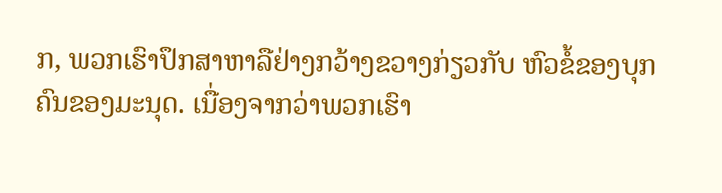ກ, ພວກເຮົາປຶກສາຫາລືຢ່າງກວ້າງຂວາງກ່ຽວກັບ ຫົວຂໍ້ຂອງບຸກຄົນຂອງມະນຸດ. ເນື່ອງຈາກວ່າພວກເຮົາ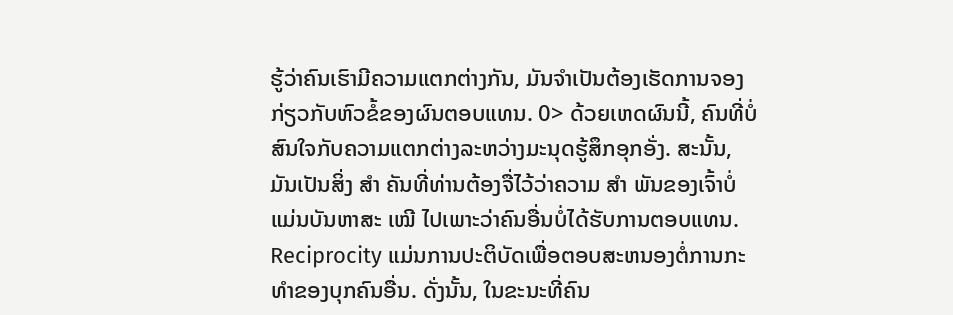ຮູ້ວ່າຄົນເຮົາມີຄວາມແຕກຕ່າງກັນ, ມັນຈໍາເປັນຕ້ອງເຮັດການຈອງກ່ຽວກັບຫົວຂໍ້ຂອງຜົນຕອບແທນ. 0> ດ້ວຍເຫດຜົນນີ້, ຄົນທີ່ບໍ່ສົນໃຈກັບຄວາມແຕກຕ່າງລະຫວ່າງມະນຸດຮູ້ສຶກອຸກອັ່ງ. ສະນັ້ນ, ມັນເປັນສິ່ງ ສຳ ຄັນທີ່ທ່ານຕ້ອງຈື່ໄວ້ວ່າຄວາມ ສຳ ພັນຂອງເຈົ້າບໍ່ແມ່ນບັນຫາສະ ເໝີ ໄປເພາະວ່າຄົນອື່ນບໍ່ໄດ້ຮັບການຕອບແທນ. Reciprocity ແມ່ນການປະຕິບັດເພື່ອຕອບສະຫນອງຕໍ່ການກະທໍາຂອງບຸກຄົນອື່ນ. ດັ່ງນັ້ນ, ໃນຂະນະທີ່ຄົນ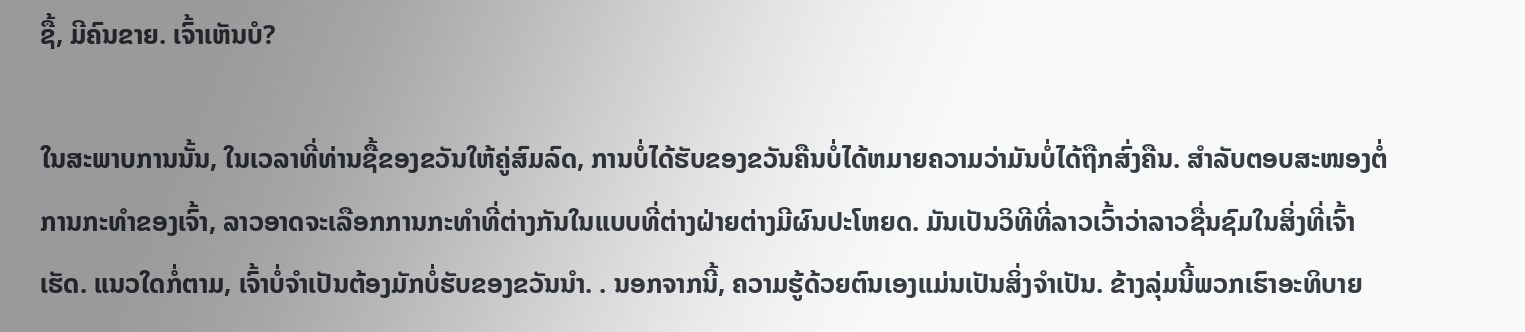ຊື້, ມີຄົນຂາຍ. ເຈົ້າເຫັນບໍ?

ໃນສະພາບການນັ້ນ, ໃນເວລາທີ່ທ່ານຊື້ຂອງຂວັນໃຫ້ຄູ່ສົມລົດ, ການບໍ່ໄດ້ຮັບຂອງຂວັນຄືນບໍ່ໄດ້ຫມາຍຄວາມວ່າມັນບໍ່ໄດ້ຖືກສົ່ງຄືນ. ສໍາລັບຕອບສະໜອງຕໍ່ການກະທຳຂອງເຈົ້າ, ລາວອາດຈະເລືອກການກະທຳທີ່ຕ່າງກັນໃນແບບທີ່ຕ່າງຝ່າຍຕ່າງມີຜົນປະໂຫຍດ. ມັນເປັນວິທີທີ່ລາວເວົ້າວ່າລາວຊື່ນຊົມໃນສິ່ງທີ່ເຈົ້າເຮັດ. ແນວໃດກໍ່ຕາມ, ເຈົ້າບໍ່ຈຳເປັນຕ້ອງມັກບໍ່ຮັບຂອງຂວັນນຳ. . ນອກຈາກນີ້, ຄວາມຮູ້ດ້ວຍຕົນເອງແມ່ນເປັນສິ່ງຈໍາເປັນ. ຂ້າງລຸ່ມນີ້ພວກເຮົາອະທິບາຍ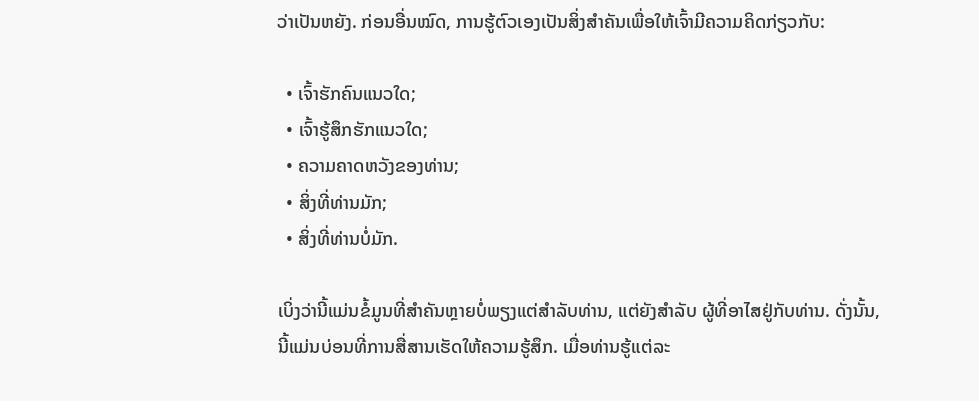ວ່າເປັນຫຍັງ. ກ່ອນອື່ນໝົດ, ການຮູ້ຕົວເອງເປັນສິ່ງສຳຄັນເພື່ອໃຫ້ເຈົ້າມີຄວາມຄິດກ່ຽວກັບ:

  • ເຈົ້າຮັກຄົນແນວໃດ;
  • ເຈົ້າຮູ້ສຶກຮັກແນວໃດ;
  • ຄວາມຄາດຫວັງຂອງທ່ານ;
  • ສິ່ງທີ່ທ່ານມັກ;
  • ສິ່ງທີ່ທ່ານບໍ່ມັກ.

ເບິ່ງວ່ານີ້ແມ່ນຂໍ້ມູນທີ່ສໍາຄັນຫຼາຍບໍ່ພຽງແຕ່ສໍາລັບທ່ານ, ແຕ່ຍັງສໍາລັບ ຜູ້ທີ່ອາໄສຢູ່ກັບທ່ານ. ດັ່ງນັ້ນ, ນີ້ແມ່ນບ່ອນທີ່ການສື່ສານເຮັດໃຫ້ຄວາມຮູ້ສຶກ. ເມື່ອທ່ານຮູ້ແຕ່ລະ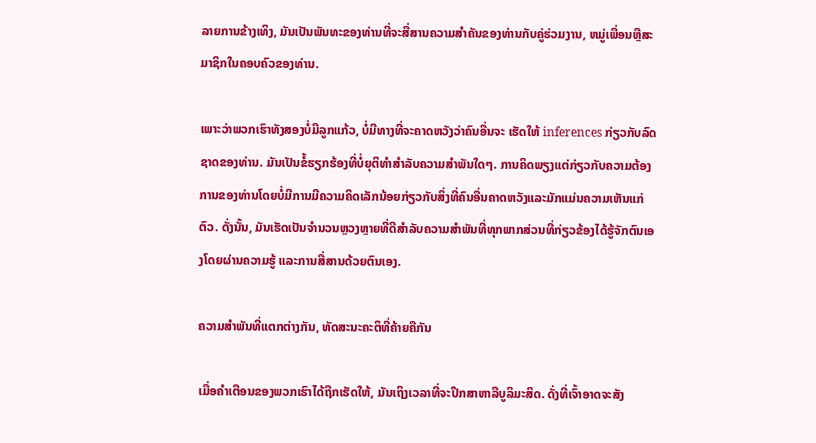ລາຍການຂ້າງເທິງ, ມັນເປັນພັນທະຂອງທ່ານທີ່ຈະສື່ສານຄວາມສໍາຄັນຂອງທ່ານກັບຄູ່ຮ່ວມງານ, ຫມູ່ເພື່ອນຫຼືສະມາຊິກໃນຄອບຄົວຂອງທ່ານ.

ເພາະວ່າພວກເຮົາທັງສອງບໍ່ມີລູກແກ້ວ, ບໍ່ມີທາງທີ່ຈະຄາດຫວັງວ່າຄົນອື່ນຈະ ເຮັດໃຫ້ inferences ກ່ຽວກັບລົດຊາດຂອງທ່ານ. ມັນເປັນຂໍ້ຮຽກຮ້ອງທີ່ບໍ່ຍຸຕິທຳສຳລັບຄວາມສຳພັນໃດໆ. ການຄິດພຽງແຕ່ກ່ຽວກັບຄວາມຕ້ອງການຂອງທ່ານໂດຍບໍ່ມີການມີຄວາມຄິດເລັກນ້ອຍກ່ຽວກັບສິ່ງທີ່ຄົນອື່ນຄາດຫວັງແລະມັກແມ່ນຄວາມເຫັນແກ່ຕົວ. ດັ່ງນັ້ນ, ມັນເຮັດເປັນຈໍານວນຫຼວງຫຼາຍທີ່ດີສໍາລັບຄວາມສໍາພັນທີ່ທຸກພາກສ່ວນທີ່ກ່ຽວຂ້ອງໄດ້ຮູ້ຈັກຕົນເອງໂດຍຜ່ານຄວາມຮູ້ ແລະການສື່ສານດ້ວຍຕົນເອງ.

ຄວາມສໍາພັນທີ່ແຕກຕ່າງກັນ, ທັດສະນະຄະຕິທີ່ຄ້າຍຄືກັນ

ເມື່ອຄໍາເຕືອນຂອງພວກເຮົາໄດ້ຖືກເຮັດໃຫ້, ມັນເຖິງເວລາທີ່ຈະປຶກສາຫາລືບູລິມະສິດ. ດັ່ງທີ່ເຈົ້າອາດຈະສັງ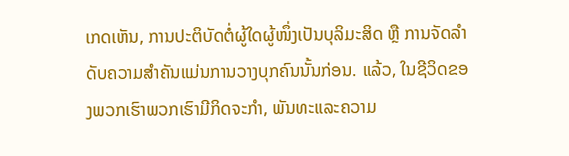ເກດເຫັນ, ການປະຕິບັດຕໍ່ຜູ້ໃດຜູ້ໜຶ່ງເປັນບຸລິມະສິດ ຫຼື ການຈັດລຳດັບຄວາມສຳຄັນແມ່ນການວາງບຸກຄົນນັ້ນກ່ອນ. ແລ້ວ, ໃນຊີວິດຂອງພວກເຮົາພວກເຮົາມີກິດຈະກໍາ, ພັນທະແລະຄວາມ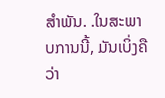ສໍາພັນ. .ໃນສະພາບການນີ້, ມັນເບິ່ງຄືວ່າ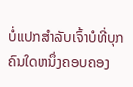ບໍ່ແປກສໍາລັບເຈົ້າບໍທີ່ບຸກຄົນໃດຫນຶ່ງຄອບຄອງ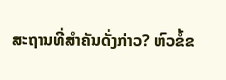ສະຖານທີ່ສໍາຄັນດັ່ງກ່າວ? ຫົວຂໍ້ຂ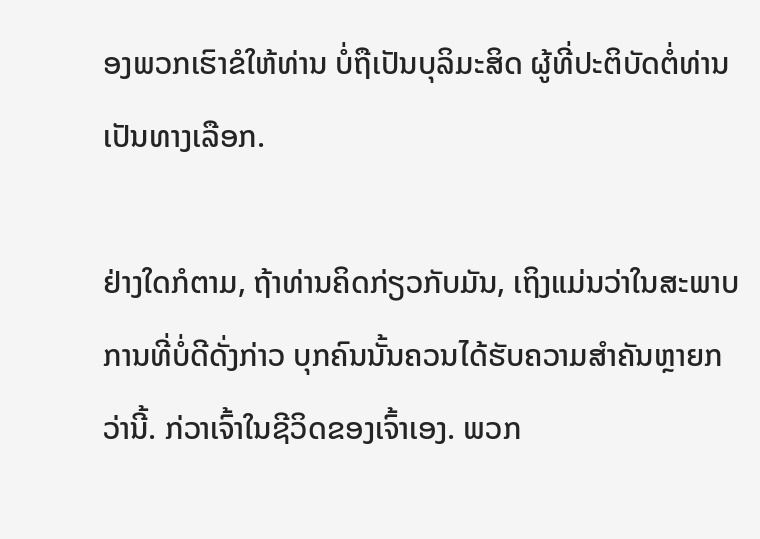ອງພວກເຮົາຂໍໃຫ້ທ່ານ ບໍ່ຖືເປັນບຸລິມະສິດ ຜູ້ທີ່ປະຕິບັດຕໍ່ທ່ານເປັນທາງເລືອກ.

ຢ່າງໃດກໍຕາມ, ຖ້າທ່ານຄິດກ່ຽວກັບມັນ, ເຖິງແມ່ນວ່າໃນສະພາບການທີ່ບໍ່ດີດັ່ງກ່າວ ບຸກຄົນນັ້ນຄວນໄດ້ຮັບຄວາມສໍາຄັນຫຼາຍກວ່ານີ້. ກ່ວາເຈົ້າໃນຊີວິດຂອງເຈົ້າເອງ. ພວກ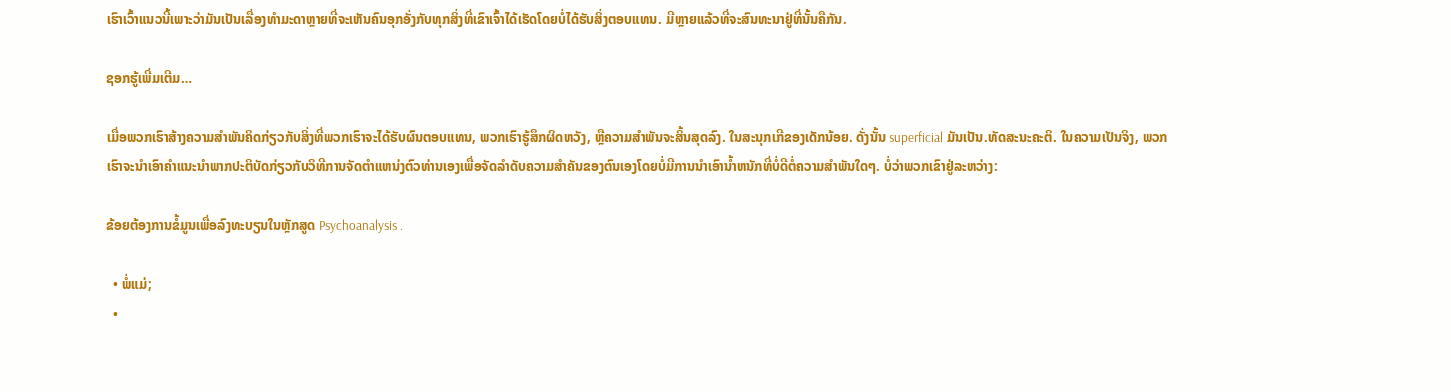ເຮົາເວົ້າແນວນີ້ເພາະວ່າມັນເປັນເລື່ອງທໍາມະດາຫຼາຍທີ່ຈະເຫັນຄົນອຸກອັ່ງກັບທຸກສິ່ງທີ່ເຂົາເຈົ້າໄດ້ເຮັດໂດຍບໍ່ໄດ້ຮັບສິ່ງຕອບແທນ. ມີຫຼາຍແລ້ວທີ່ຈະສົນທະນາຢູ່ທີ່ນັ້ນຄືກັນ.

ຊອກຮູ້ເພີ່ມເຕີມ…

ເມື່ອພວກເຮົາສ້າງຄວາມສໍາພັນຄິດກ່ຽວກັບສິ່ງທີ່ພວກເຮົາຈະໄດ້ຮັບຜົນຕອບແທນ, ພວກເຮົາຮູ້ສຶກຜິດຫວັງ, ຫຼືຄວາມສໍາພັນຈະສິ້ນສຸດລົງ. ໃນສະນຸກເກີຂອງເດັກນ້ອຍ. ດັ່ງນັ້ນ superficial ມັນເປັນ.ທັດສະນະຄະຕິ. ໃນຄວາມເປັນຈິງ, ພວກເຮົາຈະນໍາເອົາຄໍາແນະນໍາພາກປະຕິບັດກ່ຽວກັບວິທີການຈັດຕໍາແຫນ່ງຕົວທ່ານເອງເພື່ອຈັດລໍາດັບຄວາມສໍາຄັນຂອງຕົນເອງໂດຍບໍ່ມີການນໍາເອົານ້ຳຫນັກທີ່ບໍ່ດີຕໍ່ຄວາມສໍາພັນໃດໆ. ບໍ່ວ່າພວກເຂົາຢູ່ລະຫວ່າງ:

ຂ້ອຍຕ້ອງການຂໍ້ມູນເພື່ອລົງທະບຽນໃນຫຼັກສູດ Psychoanalysis .

  • ພໍ່ແມ່;
  •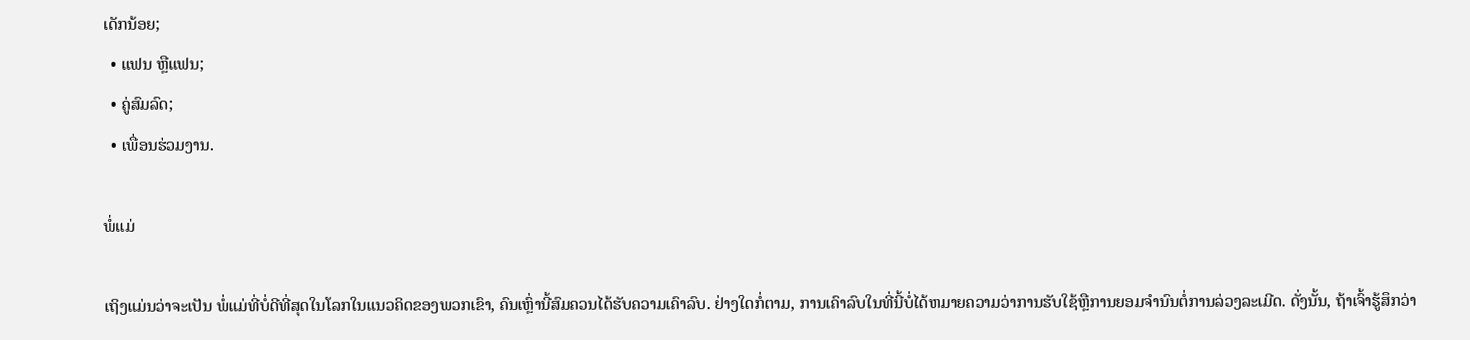ເດັກນ້ອຍ;
  • ແຟນ ຫຼືແຟນ;
  • ຄູ່ສົມລົດ;
  • ເພື່ອນຮ່ວມງານ.

ພໍ່ແມ່

ເຖິງແມ່ນວ່າຈະເປັນ ພໍ່ແມ່ທີ່ບໍ່ດີທີ່ສຸດໃນໂລກໃນແນວຄິດຂອງພວກເຂົາ, ຄົນເຫຼົ່ານີ້ສົມຄວນໄດ້ຮັບຄວາມເຄົາລົບ. ຢ່າງໃດກໍ່ຕາມ, ການເຄົາລົບໃນທີ່ນີ້ບໍ່ໄດ້ຫມາຍຄວາມວ່າການຮັບໃຊ້ຫຼືການຍອມຈໍານົນຕໍ່ການລ່ວງລະເມີດ. ດັ່ງນັ້ນ, ຖ້າເຈົ້າຮູ້ສຶກວ່າ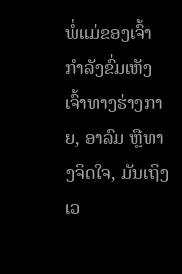ພໍ່ແມ່ຂອງເຈົ້າກຳລັງຂົ່ມເຫັງເຈົ້າທາງຮ່າງກາຍ, ອາລົມ ຫຼືທາງຈິດໃຈ, ມັນເຖິງເວ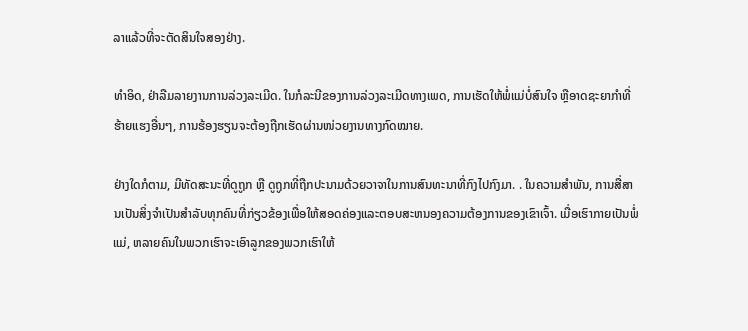ລາແລ້ວທີ່ຈະຕັດສິນໃຈສອງຢ່າງ.

ທຳອິດ, ຢ່າລືມລາຍງານການລ່ວງລະເມີດ. ໃນກໍລະນີຂອງການລ່ວງລະເມີດທາງເພດ, ການເຮັດໃຫ້ພໍ່ແມ່ບໍ່ສົນໃຈ ຫຼືອາດຊະຍາກຳທີ່ຮ້າຍແຮງອື່ນໆ, ການຮ້ອງຮຽນຈະຕ້ອງຖືກເຮັດຜ່ານໜ່ວຍງານທາງກົດໝາຍ.

ຢ່າງໃດກໍຕາມ, ມີທັດສະນະທີ່ດູຖູກ ຫຼື ດູຖູກທີ່ຖືກປະນາມດ້ວຍວາຈາໃນການສົນທະນາທີ່ກົງໄປກົງມາ. . ໃນຄວາມສໍາພັນ, ການສື່ສານເປັນສິ່ງຈໍາເປັນສໍາລັບທຸກຄົນທີ່ກ່ຽວຂ້ອງເພື່ອໃຫ້ສອດຄ່ອງແລະຕອບສະຫນອງຄວາມຕ້ອງການຂອງເຂົາເຈົ້າ. ເມື່ອເຮົາກາຍເປັນພໍ່ແມ່, ຫລາຍຄົນໃນພວກເຮົາຈະເອົາລູກຂອງພວກເຮົາໃຫ້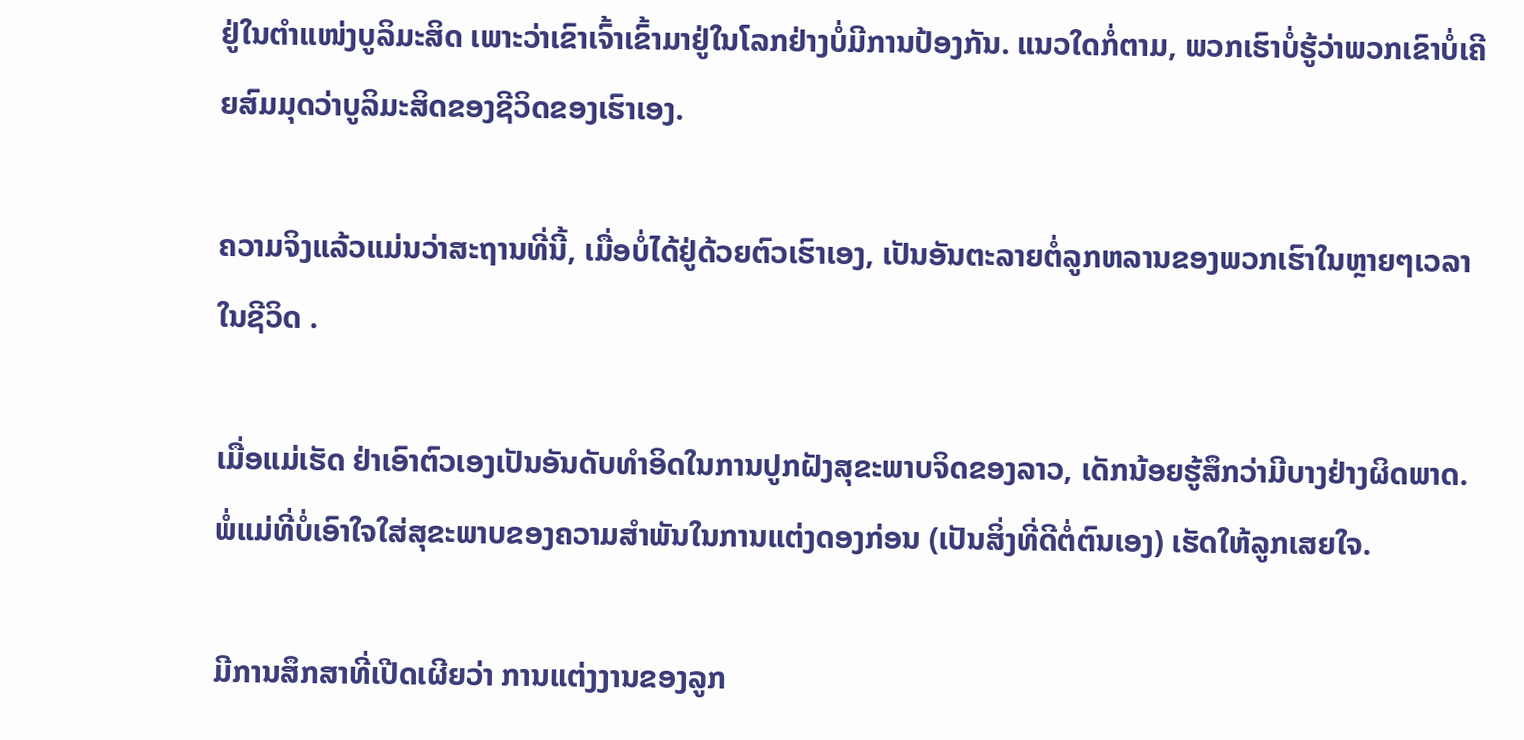ຢູ່ໃນຕຳແໜ່ງບູລິມະສິດ ເພາະວ່າເຂົາເຈົ້າເຂົ້າມາຢູ່ໃນໂລກຢ່າງບໍ່ມີການປ້ອງກັນ. ແນວໃດກໍ່ຕາມ, ພວກເຮົາບໍ່ຮູ້ວ່າພວກເຂົາບໍ່ເຄີຍສົມມຸດວ່າບູລິມະສິດຂອງຊີວິດຂອງເຮົາເອງ.

ຄວາມຈິງແລ້ວແມ່ນວ່າສະຖານທີ່ນີ້, ເມື່ອບໍ່ໄດ້ຢູ່ດ້ວຍຕົວເຮົາເອງ, ເປັນອັນຕະລາຍຕໍ່ລູກຫລານຂອງພວກເຮົາໃນຫຼາຍໆເວລາໃນຊີວິດ .

ເມື່ອແມ່ເຮັດ ຢ່າເອົາຕົວເອງເປັນອັນດັບທໍາອິດໃນການປູກຝັງສຸຂະພາບຈິດຂອງລາວ, ເດັກນ້ອຍຮູ້ສຶກວ່າມີບາງຢ່າງຜິດພາດ. ພໍ່ແມ່ທີ່ບໍ່ເອົາໃຈໃສ່ສຸຂະພາບຂອງຄວາມສຳພັນໃນການແຕ່ງດອງກ່ອນ (ເປັນສິ່ງທີ່ດີຕໍ່ຕົນເອງ) ເຮັດໃຫ້ລູກເສຍໃຈ.

ມີການສຶກສາທີ່ເປີດເຜີຍວ່າ ການແຕ່ງງານຂອງລູກ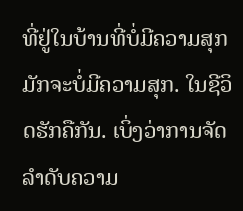ທີ່ຢູ່ໃນບ້ານທີ່ບໍ່ມີຄວາມສຸກມັກຈະບໍ່ມີຄວາມສຸກ. ໃນຊີວິດຮັກຄືກັນ. ເບິ່ງວ່າການຈັດລໍາດັບຄວາມ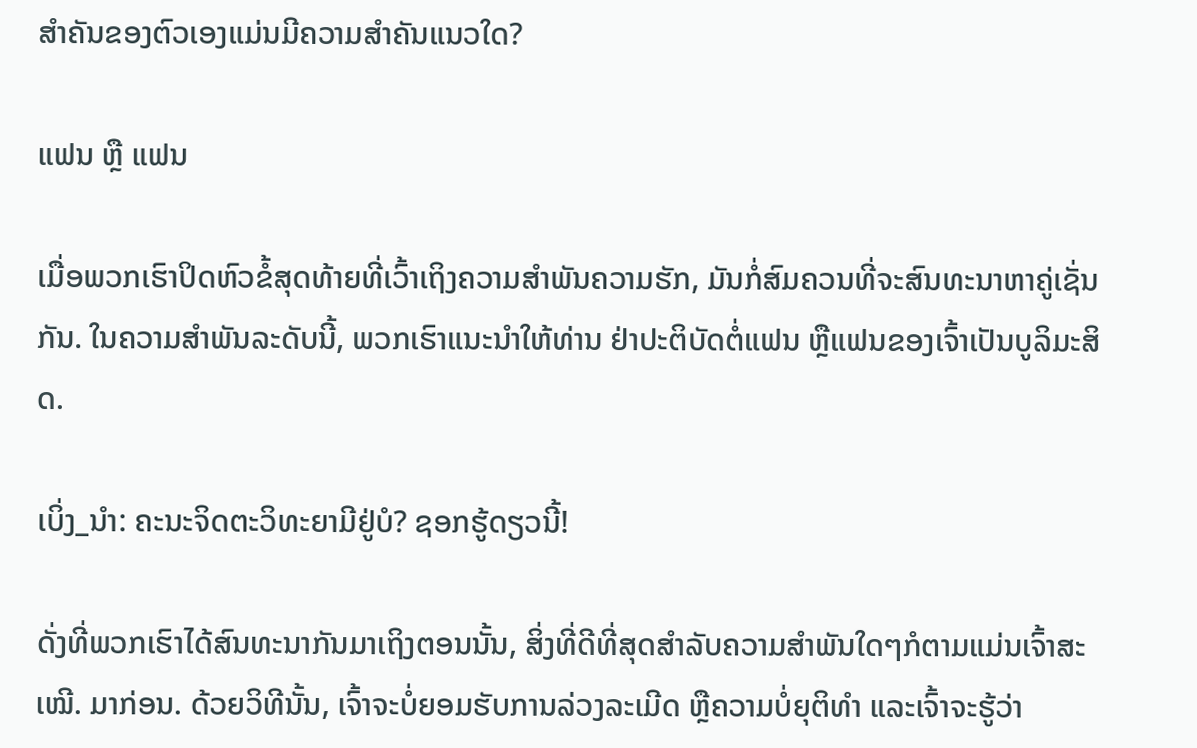ສໍາຄັນຂອງຕົວເອງແມ່ນມີຄວາມສໍາຄັນແນວໃດ?

ແຟນ ຫຼື ແຟນ

ເມື່ອພວກເຮົາປິດຫົວຂໍ້ສຸດທ້າຍທີ່ເວົ້າເຖິງຄວາມສຳພັນຄວາມຮັກ, ມັນກໍ່ສົມຄວນທີ່ຈະສົນທະນາຫາຄູ່ເຊັ່ນກັນ. ໃນຄວາມສຳພັນລະດັບນີ້, ພວກເຮົາແນະນຳໃຫ້ທ່ານ ຢ່າປະຕິບັດຕໍ່ແຟນ ຫຼືແຟນຂອງເຈົ້າເປັນບູລິມະສິດ.

ເບິ່ງ_ນຳ: ຄະນະຈິດຕະວິທະຍາມີຢູ່ບໍ? ຊອກຮູ້ດຽວນີ້!

ດັ່ງທີ່ພວກເຮົາໄດ້ສົນທະນາກັນມາເຖິງຕອນນັ້ນ, ສິ່ງທີ່ດີທີ່ສຸດສຳລັບຄວາມສຳພັນໃດໆກໍຕາມແມ່ນເຈົ້າສະເໝີ. ມາກ່ອນ. ດ້ວຍວິທີນັ້ນ, ເຈົ້າຈະບໍ່ຍອມຮັບການລ່ວງລະເມີດ ຫຼືຄວາມບໍ່ຍຸຕິທຳ ແລະເຈົ້າຈະຮູ້ວ່າ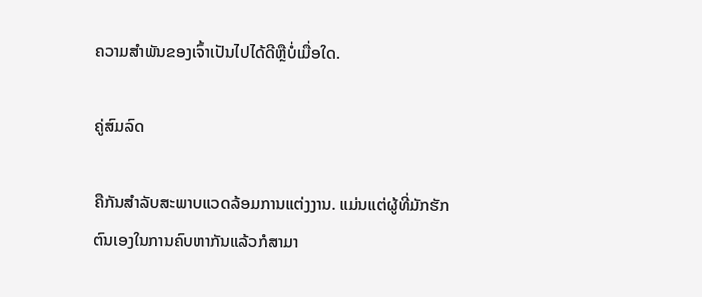ຄວາມສຳພັນຂອງເຈົ້າເປັນໄປໄດ້ດີຫຼືບໍ່ເມື່ອໃດ.

ຄູ່ສົມລົດ

ຄືກັນສຳລັບສະພາບແວດລ້ອມການແຕ່ງງານ. ແມ່ນແຕ່ຜູ້ທີ່ມັກຮັກຕົນເອງໃນການຄົບຫາກັນແລ້ວກໍສາມາ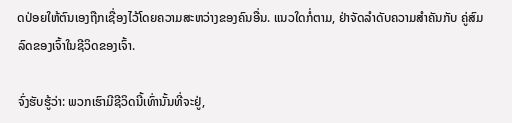ດປ່ອຍໃຫ້ຕົນເອງຖືກເຊື່ອງໄວ້ໂດຍຄວາມສະຫວ່າງຂອງຄົນອື່ນ. ແນວໃດກໍ່ຕາມ, ຢ່າຈັດລຳດັບຄວາມສຳຄັນກັບ ຄູ່ສົມລົດຂອງເຈົ້າໃນຊີວິດຂອງເຈົ້າ.

ຈົ່ງຮັບຮູ້ວ່າ: ພວກເຮົາມີຊີວິດນີ້ເທົ່ານັ້ນທີ່ຈະຢູ່,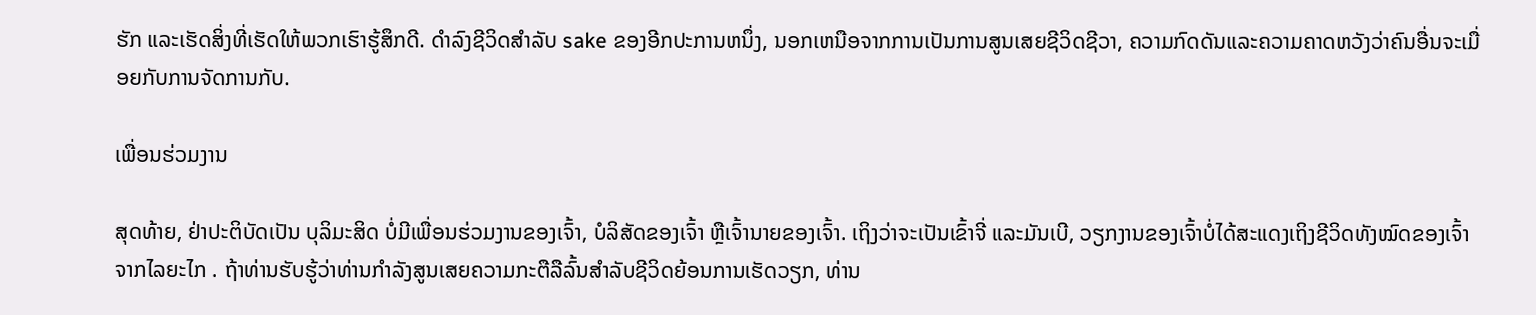ຮັກ ແລະເຮັດສິ່ງທີ່ເຮັດໃຫ້ພວກເຮົາຮູ້ສຶກດີ. ດໍາລົງຊີວິດສໍາລັບ sake ຂອງອີກປະການຫນຶ່ງ, ນອກເຫນືອຈາກການເປັນການສູນເສຍຊີວິດຊີວາ, ຄວາມກົດດັນແລະຄວາມຄາດຫວັງວ່າຄົນອື່ນຈະເມື່ອຍກັບການຈັດການກັບ.

ເພື່ອນຮ່ວມງານ

ສຸດທ້າຍ, ຢ່າປະຕິບັດເປັນ ບຸລິມະສິດ ບໍ່ມີເພື່ອນຮ່ວມງານຂອງເຈົ້າ, ບໍລິສັດຂອງເຈົ້າ ຫຼືເຈົ້ານາຍຂອງເຈົ້າ. ເຖິງວ່າຈະເປັນເຂົ້າຈີ່ ແລະມັນເບີ, ວຽກງານຂອງເຈົ້າບໍ່ໄດ້ສະແດງເຖິງຊີວິດທັງໝົດຂອງເຈົ້າຈາກໄລຍະໄກ . ຖ້າທ່ານຮັບຮູ້ວ່າທ່ານກໍາລັງສູນເສຍຄວາມກະຕືລືລົ້ນສໍາລັບຊີວິດຍ້ອນການເຮັດວຽກ, ທ່ານ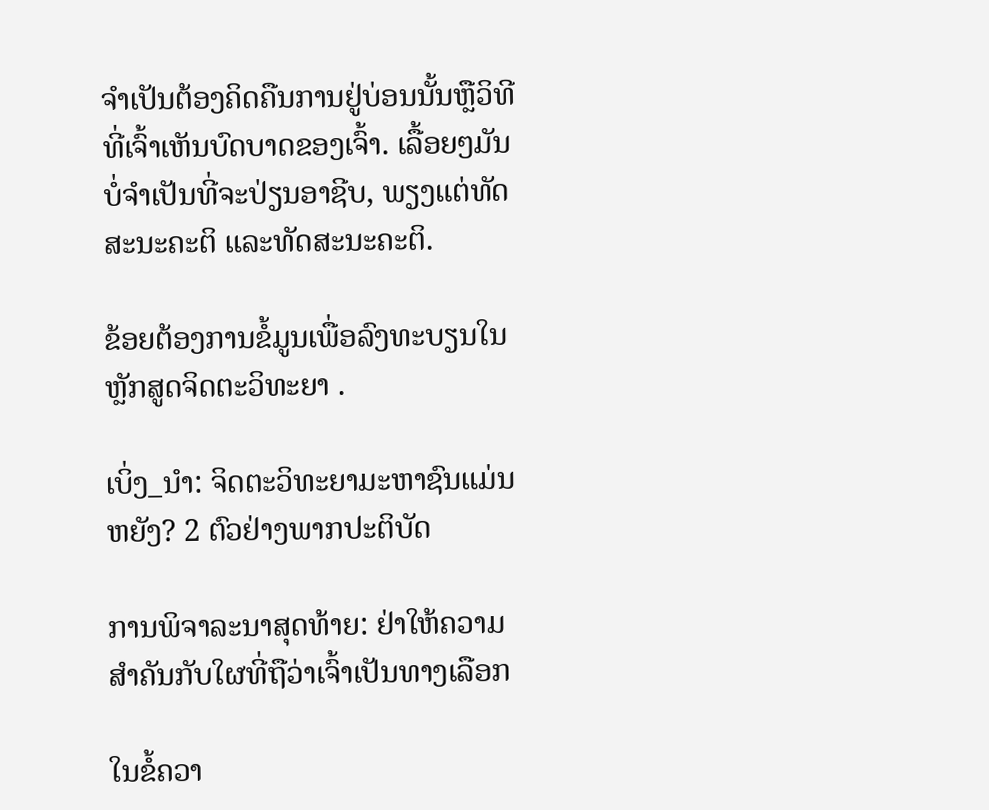ຈໍາເປັນຕ້ອງຄິດຄືນການຢູ່ບ່ອນນັ້ນຫຼືວິທີທີ່ເຈົ້າເຫັນບົດບາດຂອງເຈົ້າ. ເລື້ອຍໆມັນບໍ່ຈໍາເປັນທີ່ຈະປ່ຽນອາຊີບ, ພຽງແຕ່ທັດສະນະຄະຕິ ແລະທັດສະນະຄະຕິ.

ຂ້ອຍຕ້ອງການຂໍ້ມູນເພື່ອລົງທະບຽນໃນຫຼັກສູດຈິດຕະວິທະຍາ .

ເບິ່ງ_ນຳ: ຈິດຕະວິທະຍາມະຫາຊົນແມ່ນຫຍັງ? 2 ຕົວຢ່າງພາກປະຕິບັດ

ການພິຈາລະນາສຸດທ້າຍ: ຢ່າໃຫ້ຄວາມສຳຄັນກັບໃຜທີ່ຖືວ່າເຈົ້າເປັນທາງເລືອກ

ໃນຂໍ້ຄວາ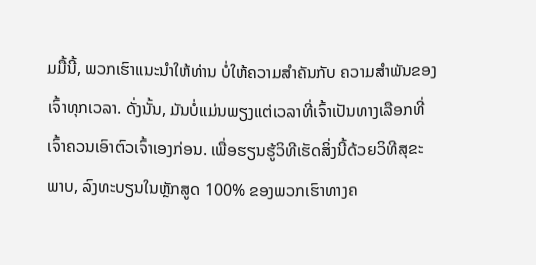ມມື້ນີ້, ພວກເຮົາແນະນຳໃຫ້ທ່ານ ບໍ່ໃຫ້ຄວາມສຳຄັນກັບ ຄວາມສຳພັນຂອງເຈົ້າທຸກເວລາ. ດັ່ງນັ້ນ, ມັນບໍ່ແມ່ນພຽງແຕ່ເວລາທີ່ເຈົ້າເປັນທາງເລືອກທີ່ເຈົ້າຄວນເອົາຕົວເຈົ້າເອງກ່ອນ. ເພື່ອຮຽນຮູ້ວິທີເຮັດສິ່ງນີ້ດ້ວຍວິທີສຸຂະພາບ, ລົງທະບຽນໃນຫຼັກສູດ 100% ຂອງພວກເຮົາທາງຄ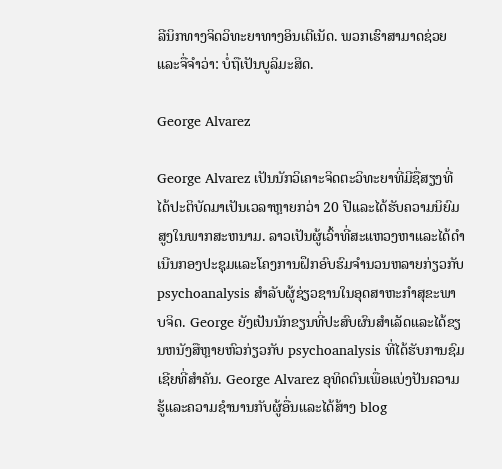ລີນິກທາງຈິດວິທະຍາທາງອິນເຕີເນັດ. ພວກເຮົາສາມາດຊ່ວຍແລະຈື່ຈໍາວ່າ: ບໍ່ຖືເປັນບູລິມະສິດ.

George Alvarez

George Alvarez ເປັນນັກວິເຄາະຈິດຕະວິທະຍາທີ່ມີຊື່ສຽງທີ່ໄດ້ປະຕິບັດມາເປັນເວລາຫຼາຍກວ່າ 20 ປີແລະໄດ້ຮັບຄວາມນິຍົມສູງໃນພາກສະຫນາມ. ລາວເປັນຜູ້ເວົ້າທີ່ສະແຫວງຫາແລະໄດ້ດໍາເນີນກອງປະຊຸມແລະໂຄງການຝຶກອົບຮົມຈໍານວນຫລາຍກ່ຽວກັບ psychoanalysis ສໍາລັບຜູ້ຊ່ຽວຊານໃນອຸດສາຫະກໍາສຸຂະພາບຈິດ. George ຍັງເປັນນັກຂຽນທີ່ປະສົບຜົນສໍາເລັດແລະໄດ້ຂຽນຫນັງສືຫຼາຍຫົວກ່ຽວກັບ psychoanalysis ທີ່ໄດ້ຮັບການຊົມເຊີຍທີ່ສໍາຄັນ. George Alvarez ອຸທິດຕົນເພື່ອແບ່ງປັນຄວາມຮູ້ແລະຄວາມຊໍານານກັບຜູ້ອື່ນແລະໄດ້ສ້າງ blog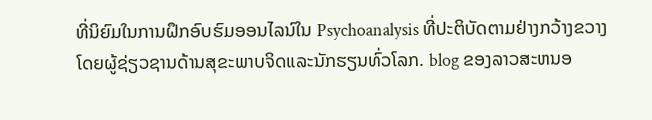ທີ່ນິຍົມໃນການຝຶກອົບຮົມອອນໄລນ໌ໃນ Psychoanalysis ທີ່ປະຕິບັດຕາມຢ່າງກວ້າງຂວາງໂດຍຜູ້ຊ່ຽວຊານດ້ານສຸຂະພາບຈິດແລະນັກຮຽນທົ່ວໂລກ. blog ຂອງລາວສະຫນອ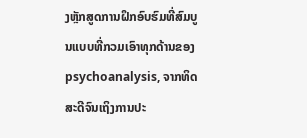ງຫຼັກສູດການຝຶກອົບຮົມທີ່ສົມບູນແບບທີ່ກວມເອົາທຸກດ້ານຂອງ psychoanalysis, ຈາກທິດສະດີຈົນເຖິງການປະ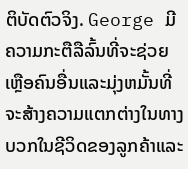ຕິບັດຕົວຈິງ. George ມີຄວາມກະຕືລືລົ້ນທີ່ຈະຊ່ວຍເຫຼືອຄົນອື່ນແລະມຸ່ງຫມັ້ນທີ່ຈະສ້າງຄວາມແຕກຕ່າງໃນທາງບວກໃນຊີວິດຂອງລູກຄ້າແລະ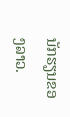ນັກຮຽນຂອງລາວ.